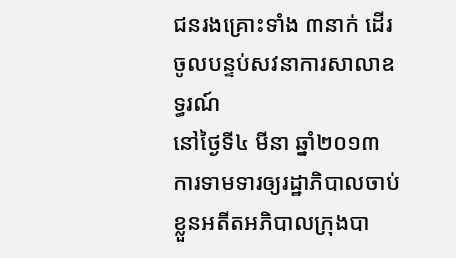ជនរងគ្រោះទាំង ៣នាក់ ដើរចូលបន្ទប់សវនាការសាលាឧទ្ធរណ៍
នៅថ្ងៃទី៤ មីនា ឆ្នាំ២០១៣
ការទាមទារឲ្យរដ្ឋាភិបាលចាប់ខ្លួនអតីតអភិបាលក្រុងបា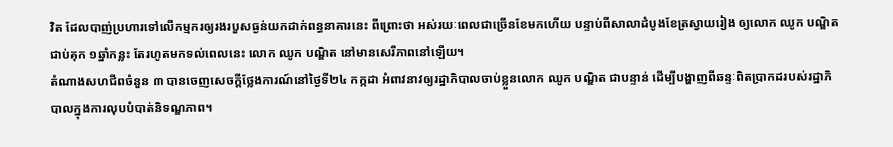វិត ដែលបាញ់ប្រហារទៅលើកម្មករឲ្យរងរបួសធ្ងន់យកដាក់ពន្ធនាគារនេះ ពីព្រោះថា អស់រយៈពេលជាច្រើនខែមកហើយ បន្ទាប់ពីសាលាដំបូងខែត្រស្វាយរៀង ឲ្យលោក ឈូក បណ្ឌិត ជាប់គុក ១ឆ្នាំកន្លះ តែរហូតមកទល់ពេលនេះ លោក ឈូក បណ្ឌិត នៅមានសេរីភាពនៅឡើយ។
តំណាងសហជីពចំនួន ៣ បានចេញសេចក្ដីថ្លែងការណ៍នៅថ្ងៃទី២៤ កក្កដា អំពាវនាវឲ្យរដ្ឋាភិបាលចាប់ខ្លួនលោក ឈូក បណ្ឌិត ជាបន្ទាន់ ដើម្បីបង្ហាញពីឆន្ទៈពិតប្រាកដរបស់រដ្ឋាភិបាលក្នុងការលុបបំបាត់និទណ្ឌភាព។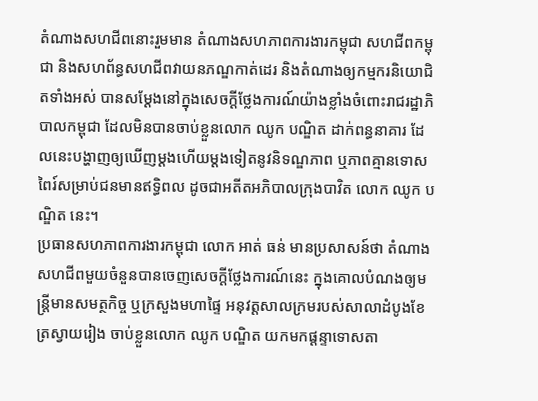តំណាងសហជីពនោះរួមមាន តំណាងសហភាពការងារកម្ពុជា សហជីពកម្ពុជា និងសហព័ន្ធសហជីពវាយនភណ្ឌកាត់ដេរ និងតំណាងឲ្យកម្មករនិយោជិតទាំងអស់ បានសម្ដែងនៅក្នុងសេចក្ដីថ្លែងការណ៍យ៉ាងខ្លាំងចំពោះរាជរដ្ឋាភិបាលកម្ពុជា ដែលមិនបានចាប់ខ្លួនលោក ឈូក បណ្ឌិត ដាក់ពន្ធនាគារ ដែលនេះបង្ហាញឲ្យឃើញម្ដងហើយម្ដងទៀតនូវនិទណ្ឌភាព ឬភាពគ្មានទោសពៃរ៍សម្រាប់ជនមានឥទ្ធិពល ដូចជាអតីតអភិបាលក្រុងបាវិត លោក ឈូក បណ្ឌិត នេះ។
ប្រធានសហភាពការងារកម្ពុជា លោក អាត់ ធន់ មានប្រសាសន៍ថា តំណាងសហជីពមួយចំនួនបានចេញសេចក្ដីថ្លែងការណ៍នេះ ក្នុងគោលបំណងឲ្យមន្ត្រីមានសមត្ថកិច្ច ឬក្រសួងមហាផ្ទៃ អនុវត្តសាលក្រមរបស់សាលាដំបូងខែត្រស្វាយរៀង ចាប់ខ្លួនលោក ឈូក បណ្ឌិត យកមកផ្ដន្ទាទោសតា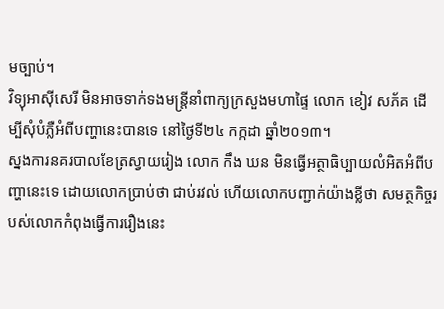មច្បាប់។
វិទ្យុអាស៊ីសេរី មិនអាចទាក់ទងមន្ត្រីនាំពាក្យក្រសួងមហាផ្ទៃ លោក ខៀវ សភ័គ ដើម្បីសុំបំភ្លឺអំពីបញ្ហានេះបានទេ នៅថ្ងៃទី២៤ កក្កដា ឆ្នាំ២០១៣។
ស្នងការនគរបាលខែត្រស្វាយរៀង លោក កឹង ឃន មិនធ្វើអត្ថាធិប្បាយលំអិតអំពីបញ្ហានេះទេ ដោយលោកប្រាប់ថា ជាប់រវល់ ហើយលោកបញ្ជាក់យ៉ាងខ្លីថា សមត្ថកិច្ចរបស់លោកកំពុងធ្វើការរឿងនេះ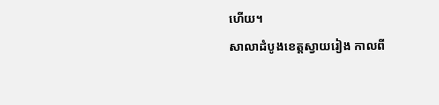ហើយ។
សាលាដំបូងខេត្តស្វាយរៀង កាលពី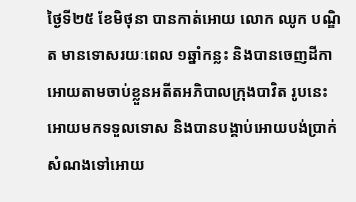ថ្ងៃទី២៥ ខែមិថុនា បានកាត់អោយ លោក ឈូក បណ្ឌិត មានទោសរយៈពេល ១ឆ្នាំកន្លះ និងបានចេញដីកាអោយតាមចាប់ខ្លួនអតីតអភិបាលក្រុងបាវិត រូបនេះ អោយមកទទួលទោស និងបានបង្គាប់អោយបង់ប្រាក់សំណងទៅអោយ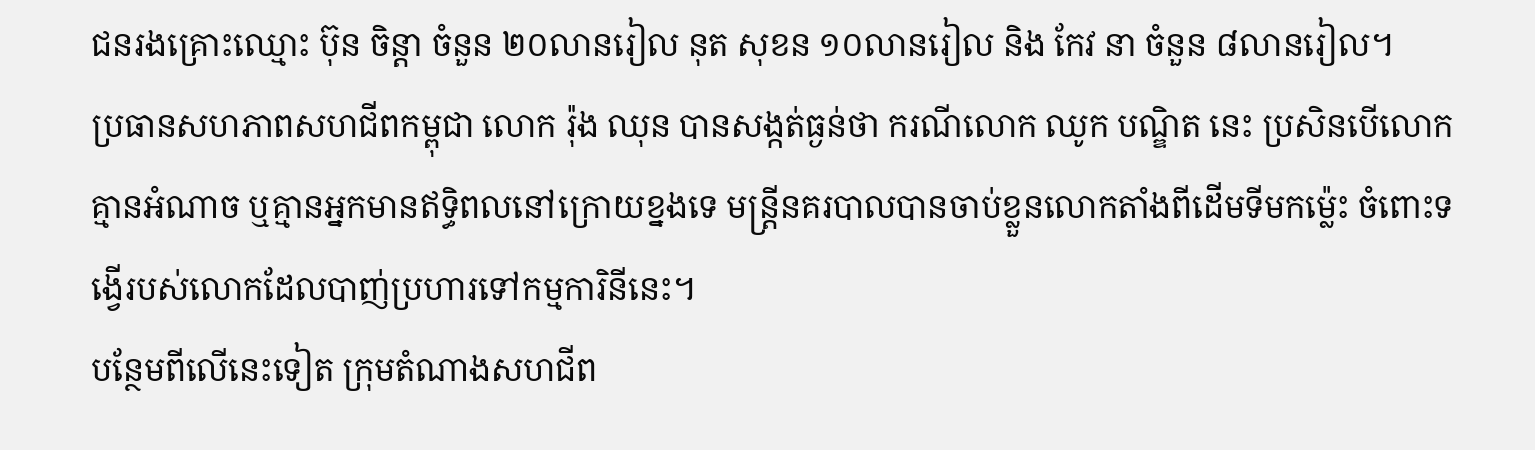ជនរងគ្រោះឈ្មោះ ប៊ុន ចិន្ដា ចំនួន ២០លានរៀល នុត សុខន ១០លានរៀល និង កែវ នា ចំនួន ៨លានរៀល។
ប្រធានសហភាពសហជីពកម្ពុជា លោក រ៉ុង ឈុន បានសង្កត់ធ្ងន់ថា ករណីលោក ឈូក បណ្ឌិត នេះ ប្រសិនបើលោកគ្មានអំណាច ឬគ្មានអ្នកមានឥទ្ធិពលនៅក្រោយខ្នងទេ មន្ត្រីនគរបាលបានចាប់ខ្លួនលោកតាំងពីដើមទីមកម្ល៉េះ ចំពោះទង្វើរបស់លោកដែលបាញ់ប្រហារទៅកម្មការិនីនេះ។
បន្ថែមពីលើនេះទៀត ក្រុមតំណាងសហជីព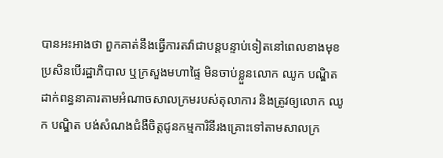បានអះអាងថា ពួកគាត់នឹងធ្វើការតវ៉ាជាបន្តបន្ទាប់ទៀតនៅពេលខាងមុខ ប្រសិនបើរដ្ឋាភិបាល ឬក្រសួងមហាផ្ទៃ មិនចាប់ខ្លួនលោក ឈូក បណ្ឌិត ដាក់ពន្ធនាគារតាមអំណាចសាលក្រមរបស់តុលាការ និងត្រូវឲ្យលោក ឈូក បណ្ឌិត បង់សំណងជំងឺចិត្តជូនកម្មការិនីរងគ្រោះទៅតាមសាលក្រ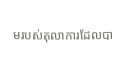មរបស់តុលាការដែលបា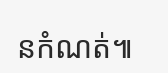នកំណត់៕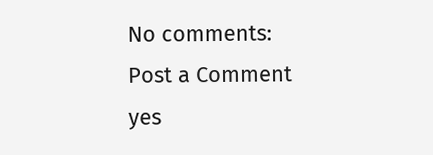No comments:
Post a Comment
yes